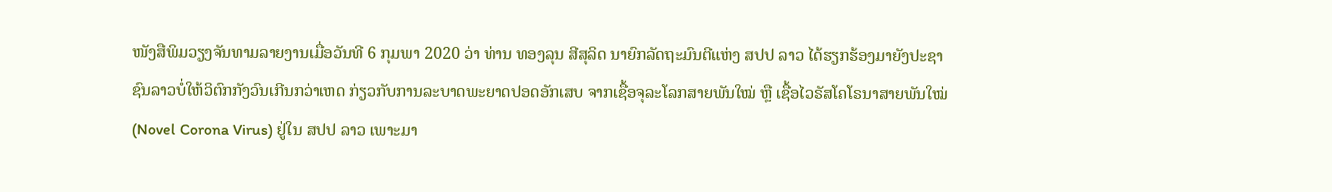ໜັງສືພິມວຽງຈັນທາມລາຍງານເມື່ອວັນທີ 6 ກຸມພາ 2020 ວ່າ ທ່ານ ທອງລຸນ ສີສຸລິດ ນາຍົກລັດຖະມົນຕີແຫ່ງ ສປປ ລາວ ໄດ້ຮຽກຮ້ອງມາຍັງປະຊາຊົນລາວບໍ່ໃຫ້ວິຕົກກັງວົນເກີນກວ່າເຫດ ກ່ຽວກັບການລະບາດພະຍາດປອດອັກເສບ ຈາກເຊື້ອຈຸລະໂລກສາຍພັນໃໝ່ ຫຼື ເຊື້ອໄວຣັສໂຄໂຣນາສາຍພັນໃໝ່ (Novel Corona Virus) ຢູ່ໃນ ສປປ ລາວ ເພາະມາ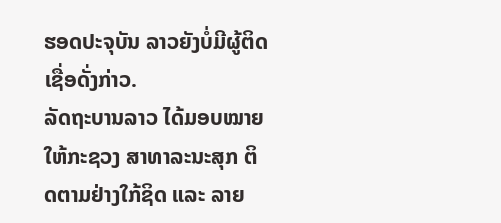ຮອດປະຈຸບັນ ລາວຍັງບໍ່ມີຜູ້ຕິດເຊື່ອດັ່ງກ່າວ.
ລັດຖະບານລາວ ໄດ້ມອບໝາຍໃຫ້ກະຊວງ ສາທາລະນະສຸກ ຕິດຕາມຢ່າງໃກ້ຊິດ ແລະ ລາຍ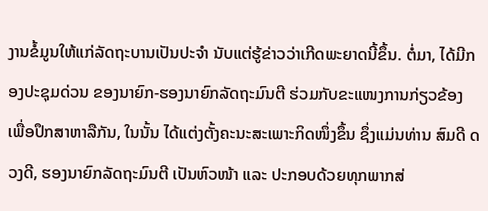ງານຂໍ້ມູນໃຫ້ແກ່ລັດຖະບານເປັນປະຈຳ ນັບແຕ່ຮູ້ຂ່າວວ່າເກີດພະຍາດນີ້ຂຶ້ນ. ຕໍ່ມາ, ໄດ້ມີກອງປະຊຸມດ່ວນ ຂອງນາຍົກ-ຮອງນາຍົກລັດຖະມົນຕີ ຮ່ວມກັບຂະແໜງການກ່ຽວຂ້ອງ ເພື່ອປຶກສາຫາລືກັນ, ໃນນັ້ນ ໄດ້ແຕ່ງຕັ້ງຄະນະສະເພາະກິດໜຶ່ງຂຶ້ນ ຊຶ່ງແມ່ນທ່ານ ສົມດີ ດວງດີ, ຮອງນາຍົກລັດຖະມົນຕີ ເປັນຫົວໜ້າ ແລະ ປະກອບດ້ວຍທຸກພາກສ່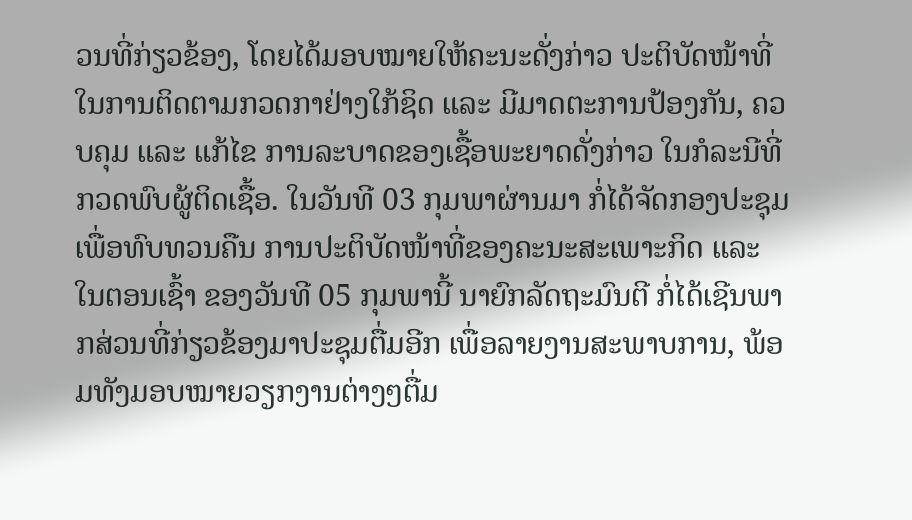ວນທີ່ກ່ຽວຂ້ອງ, ໂດຍໄດ້ມອບໝາຍໃຫ້ຄະນະດັ່ງກ່າວ ປະຕິບັດໜ້າທີ່ໃນການຕິດຕາມກວດກາຢ່າງໃກ້ຊິດ ແລະ ມີມາດຕະການປ້ອງກັນ, ຄວບຄຸມ ແລະ ແກ້ໄຂ ການລະບາດຂອງເຊື້ອພະຍາດດັ່ງກ່າວ ໃນກໍລະນີທີ່ກວດພົບຜູ້ຕິດເຊື້ອ. ໃນວັນທີ 03 ກຸມພາຜ່ານມາ ກໍ່ໄດ້ຈັດກອງປະຊຸມ ເພື່ອທົບທວນຄືນ ການປະຕິບັດໜ້າທີ່ຂອງຄະນະສະເພາະກິດ ແລະ ໃນຕອນເຊົ້າ ຂອງວັນທີ 05 ກຸມພານີ້ ນາຍົກລັດຖະມົນຕີ ກໍ່ໄດ້ເຊີນພາກສ່ວນທີ່ກ່ຽວຂ້ອງມາປະຊຸມຕື່ມອີກ ເພື່ອລາຍງານສະພາບການ, ພ້ອມທັງມອບໝາຍວຽກງານຕ່າງໆຕື່ມ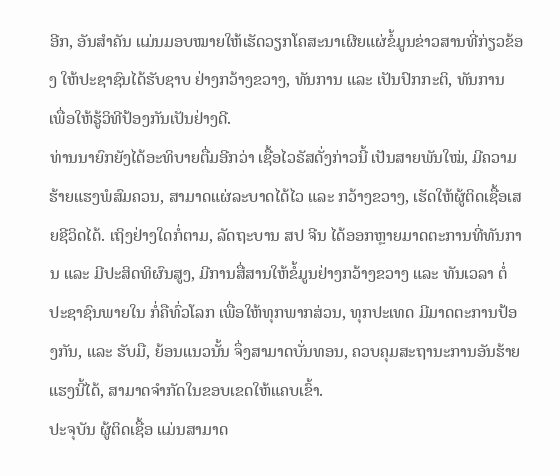ອີກ, ອັນສຳຄັນ ແມ່ນມອບໝາຍໃຫ້ເຮັດວຽກໂຄສະນາເຜີຍແຜ່ຂໍ້ມູນຂ່າວສານທີ່ກ່ຽວຂ້ອງ ໃຫ້ປະຊາຊົນໄດ້ຮັບຊາບ ຢ່າງກວ້າງຂວາງ, ທັນການ ແລະ ເປັນປົກກະຕິ, ທັນການ ເພື່ອໃຫ້ຮູ້ວິທີປ້ອງກັນເປັນຢ່າງດີ.
ທ່ານນາຍົກຍັງໄດ້ອະທິບາຍຕື່ມອີກວ່າ ເຊື້ອໄວຣັສດັ່ງກ່າວນີ້ ເປັນສາຍພັນໃໝ່, ມີຄວາມຮ້າຍແຮງພໍສົມຄວນ, ສາມາດແຜ່ລະບາດໄດ້ໄວ ແລະ ກວ້າງຂວາງ, ເຮັດໃຫ້ຜູ້ຕິດເຊື້ອເສຍຊີວິດໄດ້. ເຖິງຢ່າງໃດກໍ່ຕາມ, ລັດຖະບານ ສປ ຈີນ ໄດ້ອອກຫຼາຍມາດຕະການທີ່ທັນການ ແລະ ມີປະສິດທິຜົນສູງ, ມີການສື່ສານໃຫ້ຂໍ້ມູນຢ່າງກວ້າງຂວາງ ແລະ ທັນເວລາ ຕໍ່ປະຊາຊົນພາຍໃນ ກໍ່ຄືທົ່ວໂລກ ເພື່ອໃຫ້ທຸກພາກສ່ວນ, ທຸກປະເທດ ມີມາດຕະການປ້ອງກັນ, ແລະ ຮັບມື, ຍ້ອນແນວນັ້ນ ຈຶ່ງສາມາດບັ່ນທອນ, ຄວບຄຸມສະຖານະການອັນຮ້າຍແຮງນີ້ໄດ້, ສາມາດຈຳກັດໃນຂອບເຂດໃຫ້ແຄບເຂົ້າ.
ປະຈຸບັນ ຜູ້ຕິດເຊື້ອ ແມ່ນສາມາດ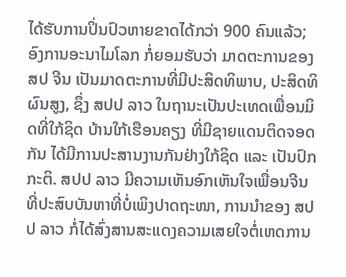ໄດ້ຮັບການປິ່ນປົວຫາຍຂາດໄດ້ກວ່າ 900 ຄົນແລ້ວ; ອົງການອະນາໄມໂລກ ກໍ່ຍອມຮັບວ່າ ມາດຕະການຂອງ ສປ ຈີນ ເປັນມາດຕະການທີ່ມີປະສິດທິພາບ, ປະສິດທິຜົນສູງ, ຊຶ່ງ ສປປ ລາວ ໃນຖານະເປັນປະເທດເພື່ອນມິດທີ່ໃກ້ຊິດ ບ້ານໃກ້ເຮືອນຄຽງ ທີ່ມີຊາຍແດນຕິດຈອດກັນ ໄດ້ມີການປະສານງານກັນຢ່າງໃກ້ຊິດ ແລະ ເປັນປົກກະຕິ. ສປປ ລາວ ມີຄວາມເຫັນອົກເຫັນໃຈເພື່ອນຈີນ ທີ່ປະສົບບັນຫາທີ່ບໍ່ເພິງປາດຖະໜາ, ການນຳຂອງ ສປປ ລາວ ກໍ່ໄດ້ສົ່ງສານສະແດງຄວາມເສຍໃຈຕໍ່ເຫດການ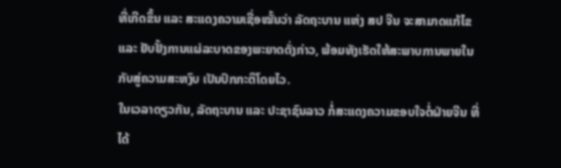ທີ່ເກີດຂຶ້ນ ແລະ ສະແດງຄວາມເຊື່ອໝັ້ນວ່າ ລັດຖະບານ ແຫ່ງ ສປ ຈີນ ຈະສາມາດແກ້ໄຂ ແລະ ຢັບຢັ້ງການແຜ່ລະບາດຂອງພະຍາດດັ່ງກ່າວ, ພ້ອມທັງເຮັດໃຫ້ສະພາບການພາຍໃນກັບສູ່ຄວາມສະຫງົບ ເປັນປົກກະຕິໂດຍໄວ.
ໃນເວລາດຽວກັນ, ລັດຖະບານ ແລະ ປະຊາຊົນລາວ ກໍ່ສະແດງຄວາມຂອບໃຈຕໍ່ຝ່າຍຈີນ ທີ່ໄດ້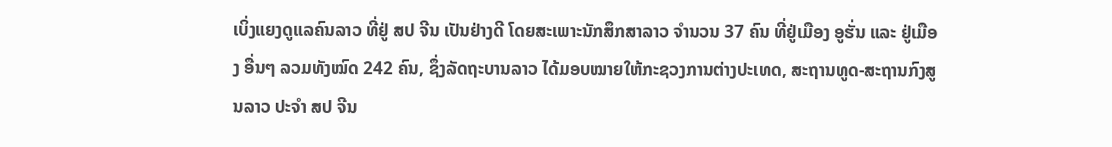ເບິ່ງແຍງດູແລຄົນລາວ ທີ່ຢູ່ ສປ ຈີນ ເປັນຢ່າງດີ ໂດຍສະເພາະນັກສຶກສາລາວ ຈຳນວນ 37 ຄົນ ທີ່ຢູ່ເມືອງ ອູຮັ່ນ ແລະ ຢູ່ເມືອງ ອື່ນໆ ລວມທັງໝົດ 242 ຄົນ, ຊຶ່ງລັດຖະບານລາວ ໄດ້ມອບໝາຍໃຫ້ກະຊວງການຕ່າງປະເທດ, ສະຖານທູດ-ສະຖານກົງສູນລາວ ປະຈຳ ສປ ຈີນ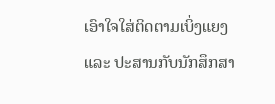ເອົາໃຈໃສ່ຕິດຕາມເບິ່ງແຍງ ແລະ ປະສານກັບນັກສຶກສາ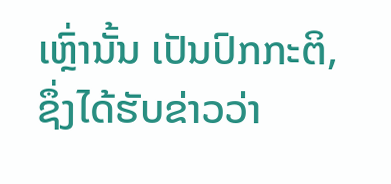ເຫຼົ່ານັ້ນ ເປັນປົກກະຕິ, ຊຶ່ງໄດ້ຮັບຂ່າວວ່າ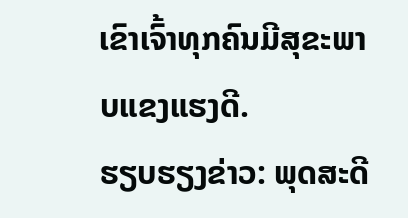ເຂົາເຈົ້າທຸກຄົນມີສຸຂະພາບແຂງແຮງດີ.
ຮຽບຮຽງຂ່າວ: ພຸດສະດີ